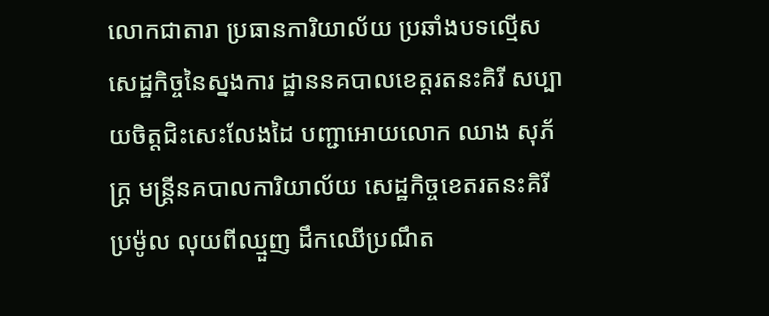លោកជាតារា ប្រធានការិយាល័យ ប្រឆាំងបទល្មើសសេដ្ឋកិច្ចនៃស្នងការ ដ្ឋាននគបាលខេត្តរតនះគិរី សប្បាយចិត្តជិះសេះលែងដៃ បញ្ជាអោយលោក ឈាង សុភ័ក្ត្រ មន្ត្រីនគបាលការិយាល័យ សេដ្ឋកិច្ចខេតរតនះគិរីប្រម៉ូល លុយពីឈ្មួញ ដឹកឈើប្រណឹត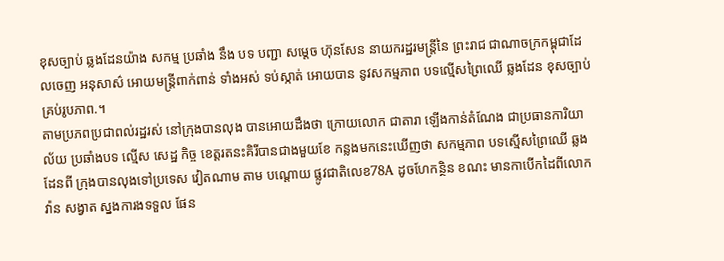ខុសច្បាប់ ឆ្លងដែនយ៉ាង សកម្ម ប្រឆាំង នឹង បទ បញ្ជា សម្តេច ហ៊ុនសែន នាយករដ្ឋរមន្ត្រីនៃ ព្រះរាជ ជាណាចក្រកម្ពុជាដែលចេញ អនុសាស៌ អោយមន្ត្រីពាក់ពាន់ ទាំងអស់ ទប់ស្កាត់ អោយបាន នូវសកម្មភាព បទល្មើសព្រៃឈើ ឆ្លងដែន ខុសច្បាប់ គ្រប់រូបភាព.។
តាមប្រភពប្រជាពល់រដ្ឋរស់ នៅក្រុងបានលុង បានអោយដឹងថា ក្រោយលោក ជាតារា ឡើងកាន់តំណែង ជាប្រធានការិយាល័យ ប្រឆាំងបទ ល្មើស សេដ្ឋ កិច្ច ខេត្តរតនះគិរីបានជាងមួយខែ កន្លងមកនេះឃើញថា សកម្មភាព បទស្មើសព្រៃឈើ ឆ្លងដែនពី ក្រុងបានលុងទៅប្រទេស វៀតណាម តាម បណ្ដោយ ផ្លូវជាតិលេខ78A ដូចហែកន្ថិន ខណះ មានកាបើកដៃពីលោក វ៉ាន សង្វាត ស្នងការងទទួល ផែន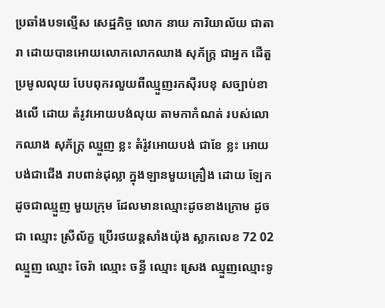ប្រឆាំងបទល្មើស សេដ្ឋកិច្ច លោក នាយ ការិយាល័យ ជាតារា ដោយបានអោយលោកលោកឈាង សុភ័ក្ត្រ ជាអ្នក ដើតួ ប្រមូលលុយ បែបពុករលួយពីឈ្មួញរកស៊ីរបខុ សច្បាប់ខាងលើ ដោយ តំរូវអោយបង់លុយ តាមកាកំណត់ របស់លោកឈាង សុភ័ក្ត្រ ឈ្មួញ ខ្លះ តំរ៉ូវអោយបង់ ជាខែ ខ្លះ អោយបង់ជាជើង រាបពាន់ដុល្លា ក្នុងឡានមួយគ្រឿង ដោយ ឡែកដូចជាឈ្មួញ មួយក្រុម ដែលមានឈ្មោះដូចខាងក្រោម ដូចជា ឈ្មោះ ស្រីល័ក្ខ ប្រើរថយន្តសាំងយ៉ុង ស្លាកលេខ 72 02 ឈ្មួញ ឈ្មោះ ចែរ៉ា ឈ្មោះ ចន្ធី ឈ្មោះ ស្រេង ឈ្មួញឈ្មោះទូ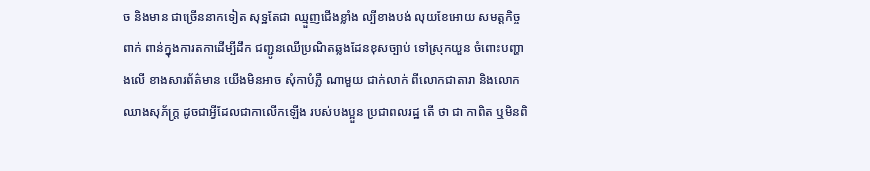ច និងមាន ជាច្រើននាកទៀត សុទ្ឋតែជា ឈ្មួញជើងខ្លាំង ល្បីខាងបង់ លុយខែអោយ សមត្តកិច្ចពាក់ ពាន់ក្នុងការតកាដើម្បីដឹក ជញ្ជូនឈើប្រណិតឆ្លងដែនខុសច្បាប់ ទៅស្រុកយួន ចំពោះបញ្ហាងលើ ខាងសារព័ត៌មាន យើងមិនអាច សុំកាបំភ្លឺ ណាមួយ ជាក់លាក់ ពីលោកជាតារា និងលោក ឈាងសុភ័ក្ត្រ ដូចជាអ្វីដែលជាកាលើកឡើង របស់បងប្អួន ប្រជាពលរដ្ឋ តើ ថា ជា កាពិត ឬមិនពិ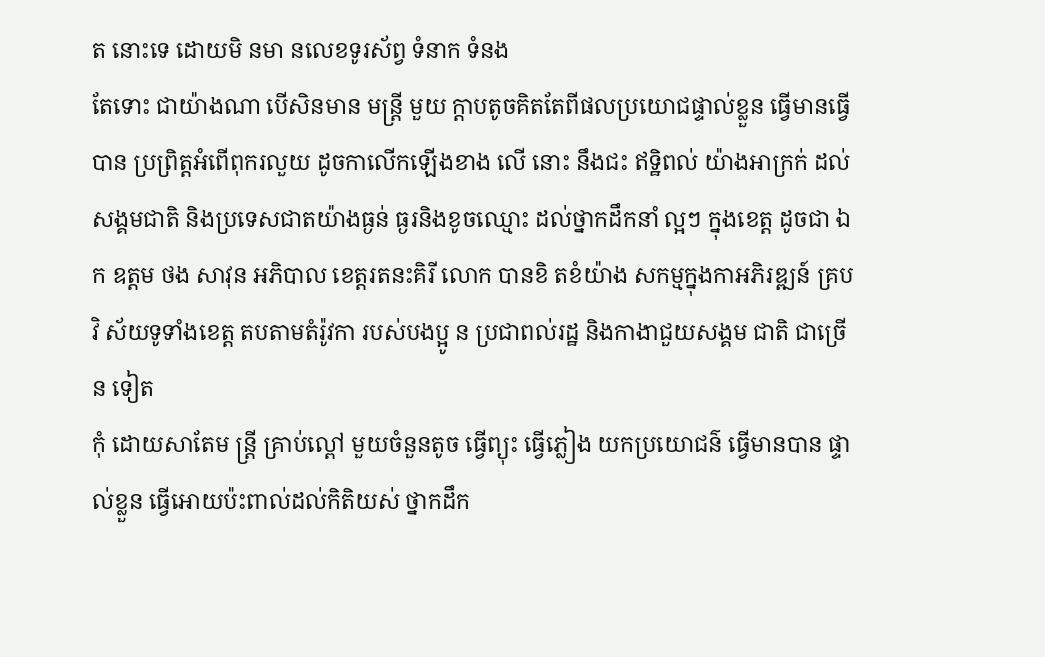ត នោះទេ ដោយមិ នមា នលេខទូរស័ព្វ ទំនាក ទំនង
តែទោះ ជាយ៉ាងណា បើសិនមាន មន្ត្រី មួយ ក្តាបតូចគិតតែពីផលប្រយោជផ្ទាល់ខ្លួន ធ្វើមានធ្វើបាន ប្រព្រិត្តអំពើពុករលួយ ដូចកាលើកឡើងខាង លើ នោះ នឹងជះ ឥទ្ឋិពល់ យ៉ាងអាក្រក់ ដល់សង្គមជាតិ និងប្រទេសជាតយ៉ាងធ្ងន់ ធ្ងរនិងខូចឈ្មោះ ដល់ថ្នាកដឹកនាំ ល្អៗ ក្នុងខេត្ត ដូចជា ឯក ឧត្តម ថង សាវុន អភិបាល ខេត្តរតនះគិរី លោក បានខិ តខំយ៉ាង សកម្មក្នុងកាអភិរឌ្ឍន៍ គ្របវិ ស័យទូទាំងខេត្ត តបតាមតំរ៉ូវកា របស់បងប្អូ ន ប្រជាពល់រដ្ឋ និងកាងាជួយសង្គម ជាតិ ជាច្រើន ទៀត
កុំ ដោយសាតែម ន្ត្រី គ្រាប់ល្ពៅ មួយចំនួនតូច ធ្វើព្យុះ ធ្វើភ្លៀង យកប្រយោជន៌ ធ្វើមានបាន ផ្ទាល់ខ្លួន ធ្វើអោយប៉ះពាល់ដល់កិតិយស់ ថ្នាកដឹក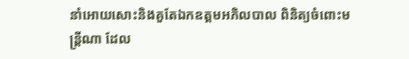នាំអោយសោះនិងគួតែឯកឧត្តមអភិលបាល ពិនិត្យចំពោះមន្ត្រីណា ដែល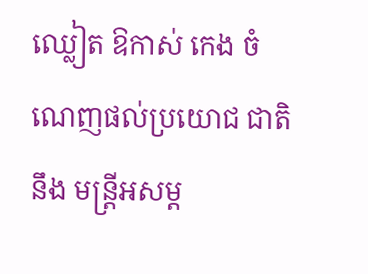ឈ្លៀត ឱកាស់ កេង ចំណេញផល់ប្រយោជ ជាតិនឹង មន្ត្រីអសម្ត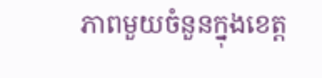ភាពមួយចំនួនក្នុងខេត្ត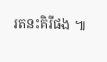រតនះគិរីផង ៕